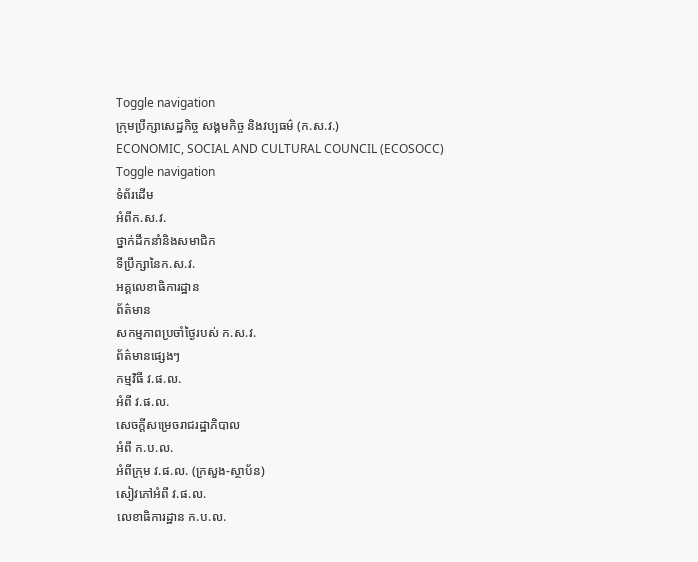Toggle navigation
ក្រុមប្រឹក្សាសេដ្ឋកិច្ច សង្គមកិច្ច និងវប្បធម៌ (ក.ស.វ.)
ECONOMIC, SOCIAL AND CULTURAL COUNCIL (ECOSOCC)
Toggle navigation
ទំព័រដើម
អំពីក.ស.វ.
ថ្នាក់ដឹកនាំនិងសមាជិក
ទីប្រឹក្សានៃក.ស.វ.
អគ្គលេខាធិការដ្ឋាន
ព័ត៌មាន
សកម្មភាពប្រចាំថ្ងៃរបស់ ក.ស.វ.
ព័ត៌មានផ្សេងៗ
កម្មវិធី វ.ផ.ល.
អំពី វ.ផ.ល.
សេចក្ដីសម្រេចរាជរដ្ឋាភិបាល
អំពី ក.ប.ល.
អំពីក្រុម វ.ផ.ល. (ក្រសួង-ស្ថាប័ន)
សៀវភៅអំពី វ.ផ.ល.
លេខាធិការដ្ឋាន ក.ប.ល.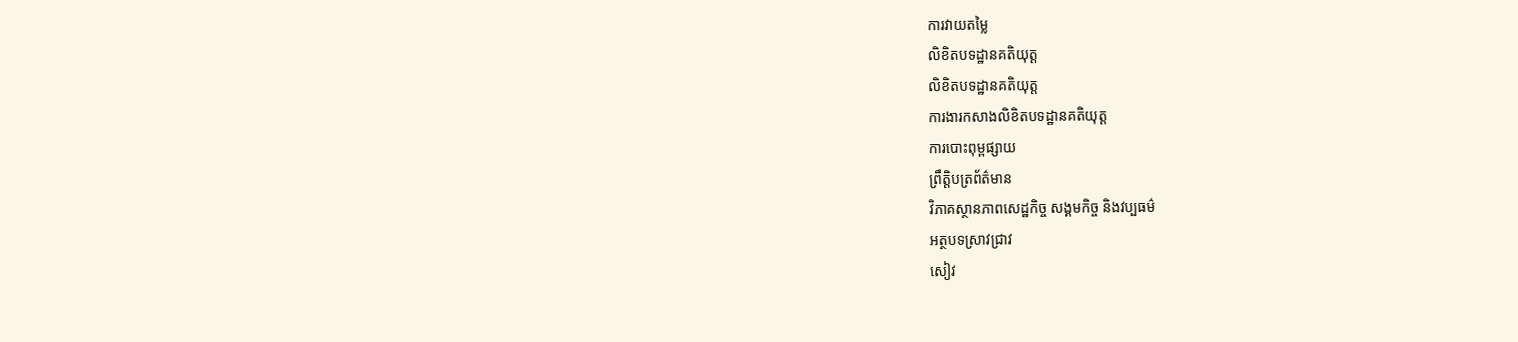ការវាយតម្លៃ
លិខិតបទដ្ឋានគតិយុត្ត
លិខិតបទដ្ឋានគតិយុត្ត
ការងារកសាងលិខិតបទដ្ឋានគតិយុត្ត
ការបោះពុម្ពផ្សាយ
ព្រឹត្តិបត្រព័ត៌មាន
វិភាគស្ថានភាពសេដ្ឋកិច្ច សង្គមកិច្ច និងវប្បធម៌
អត្ថបទស្រាវជ្រាវ
សៀវ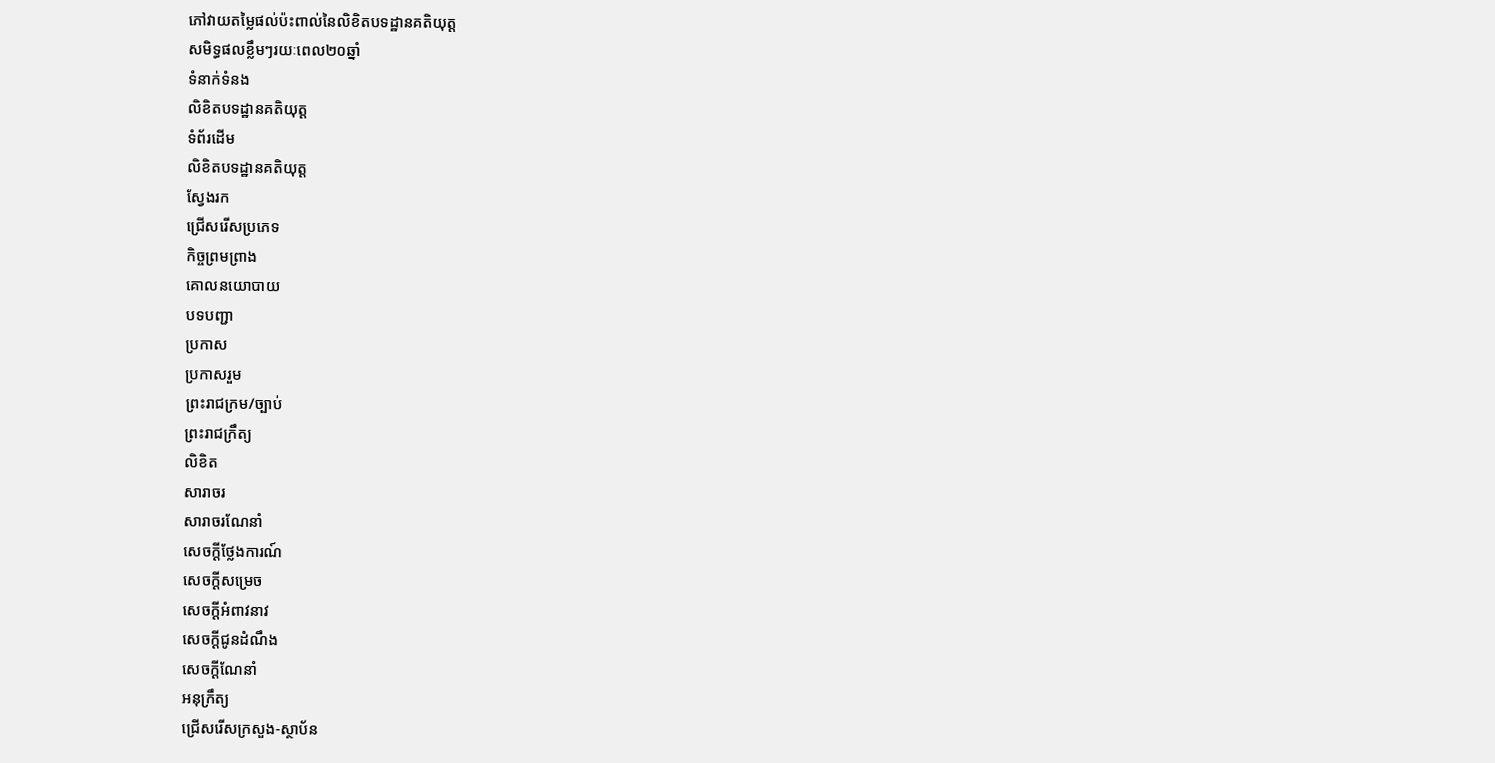ភៅវាយតម្លៃផល់ប៉ះពាល់នៃលិខិតបទដ្ឋានគតិយុត្ត
សមិទ្ធផលខ្លឹមៗរយៈពេល២០ឆ្នាំ
ទំនាក់ទំនង
លិខិតបទដ្ឋានគតិយុត្ត
ទំព័រដើម
លិខិតបទដ្ឋានគតិយុត្ត
ស្វែងរក
ជ្រើសរើសប្រភេទ
កិច្ចព្រមព្រាង
គោលនយោបាយ
បទបញ្ជា
ប្រកាស
ប្រកាសរួម
ព្រះរាជក្រម/ច្បាប់
ព្រះរាជក្រឹត្យ
លិខិត
សារាចរ
សារាចរណែនាំ
សេចក្ដីថ្លែងការណ៍
សេចក្ដីសម្រេច
សេចក្ដីអំពាវនាវ
សេចក្តីជូនដំណឹង
សេចក្តីណែនាំ
អនុក្រឹត្យ
ជ្រើសរើសក្រសួង-ស្ថាប័ន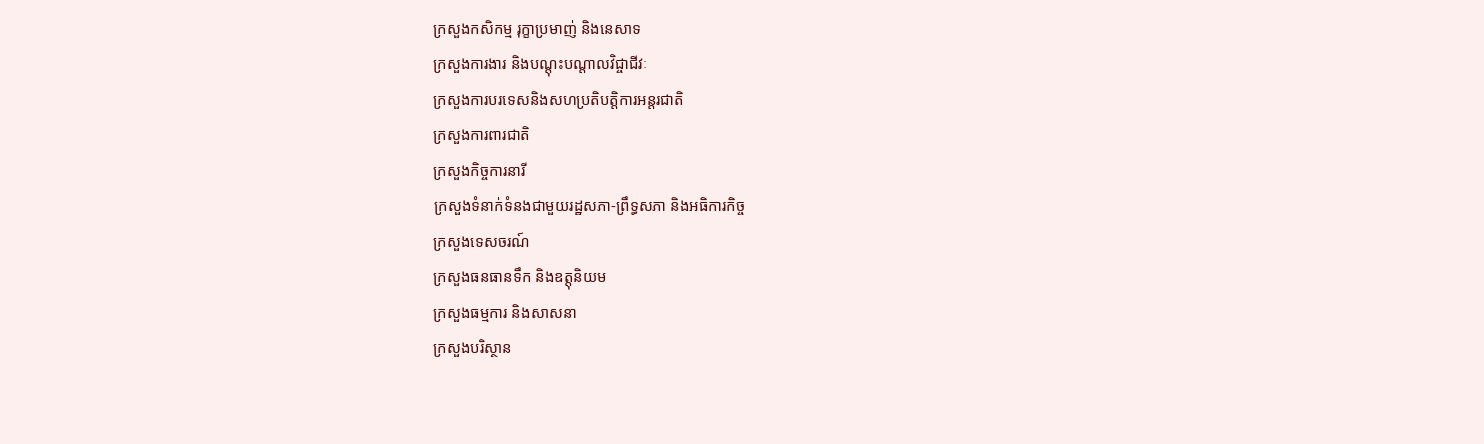ក្រសួងកសិកម្ម រុក្ខាប្រមាញ់ និងនេសាទ
ក្រសួងការងារ និងបណ្តុះបណ្តាលវិជ្ចាជីវៈ
ក្រសួងការបរទេសនិងសហប្រតិបត្តិការអន្តរជាតិ
ក្រសួងការពារជាតិ
ក្រសួងកិច្ចការនារី
ក្រសួងទំនាក់ទំនងជាមួយរដ្ឋសភា-ព្រឹទ្ធសភា និងអធិការកិច្ច
ក្រសួងទេសចរណ៍
ក្រសួងធនធានទឹក និងឧត្តុនិយម
ក្រសួងធម្មការ និងសាសនា
ក្រសួងបរិស្ថាន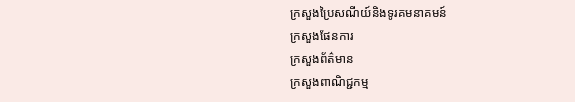ក្រសួងប្រៃសណីយ៍និងទូរគមនាគមន៍
ក្រសួងផែនការ
ក្រសួងព័ត៌មាន
ក្រសួងពាណិជ្ជកម្ម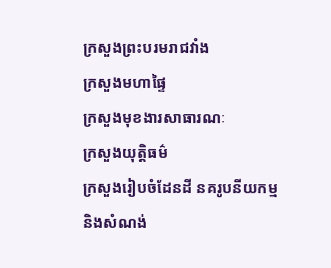ក្រសួងព្រះបរមរាជវាំង
ក្រសួងមហាផ្ទៃ
ក្រសួងមុខងារសាធារណៈ
ក្រសួងយុត្តិធម៌
ក្រសួងរៀបចំដែនដី នគរូបនីយកម្មនិងសំណង់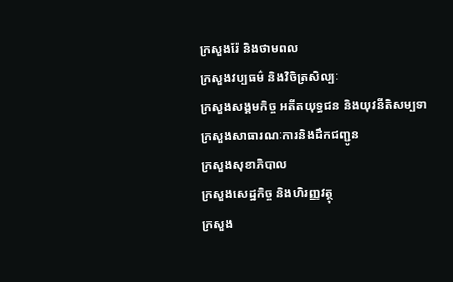ក្រសួងរ៉ែ និងថាមពល
ក្រសួងវប្បធម៌ និងវិចិត្រសិល្បៈ
ក្រសួងសង្គមកិច្ច អតីតយុទ្ធជន និងយុវនីតិសម្បទា
ក្រសួងសាធារណៈការនិងដឹកជញ្ជូន
ក្រសួងសុខាភិបាល
ក្រសួងសេដ្ឋកិច្ច និងហិរញ្ញវត្ថុ
ក្រសួង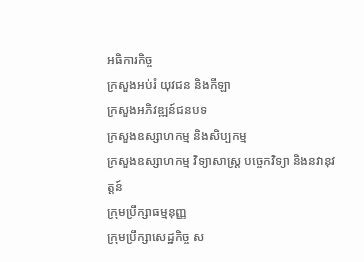អធិការកិច្ច
ក្រសួងអប់រំ យុវជន និងកីឡា
ក្រសួងអភិវឌ្ឍន៍ជនបទ
ក្រសួងឧស្សាហកម្ម និងសិប្បកម្ម
ក្រសួងឧស្សាហកម្ម វិទ្យាសាស្រ្ត បច្ចេកវិទ្យា និងនវានុវត្តន៍
ក្រុមប្រឹក្សាធម្មនុញ្ញ
ក្រុមប្រឹក្សាសេដ្ឋកិច្ច ស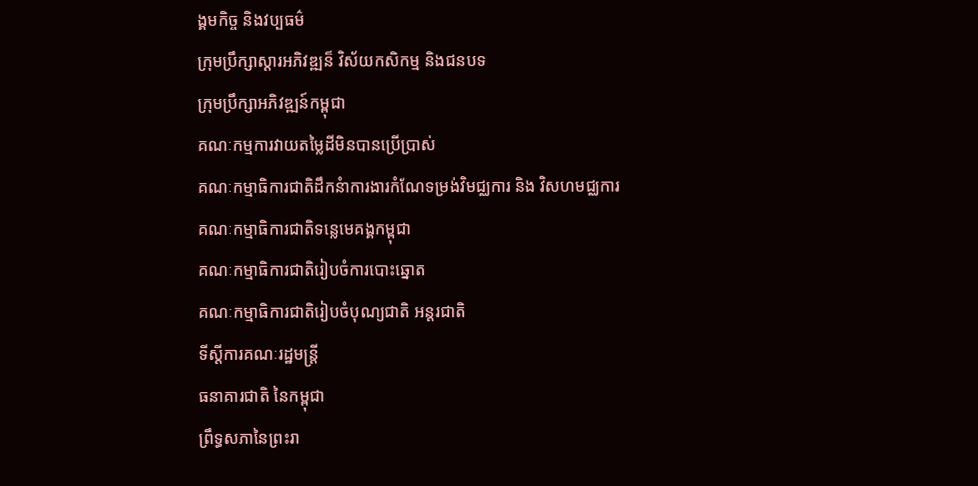ង្គមកិច្ច និងវប្បធម៌
ក្រុមប្រឹក្សាស្ដារអភិវឌ្ឍន៏ វិស័យកសិកម្ម និងជនបទ
ក្រុមប្រឹក្សាអភិវឌ្ឍន៍កម្ពុជា
គណៈកម្មការវាយតម្លៃដីមិនបានប្រើប្រាស់
គណៈកម្មាធិការជាតិដឹកនំាការងារកំណែទម្រង់វិមជ្ឈការ និង វិសហមជ្ឈការ
គណៈកម្មាធិការជាតិទន្លេមេគង្គកម្ពុជា
គណៈកម្មាធិការជាតិរៀបចំការបោះឆ្នោត
គណៈកម្មាធិការជាតិរៀបចំបុណ្យជាតិ អន្ដរជាតិ
ទីស្តីការគណៈរដ្ឋមន្ត្រី
ធនាគារជាតិ នៃកម្ពុជា
ព្រឹទ្ធសភានៃព្រះរា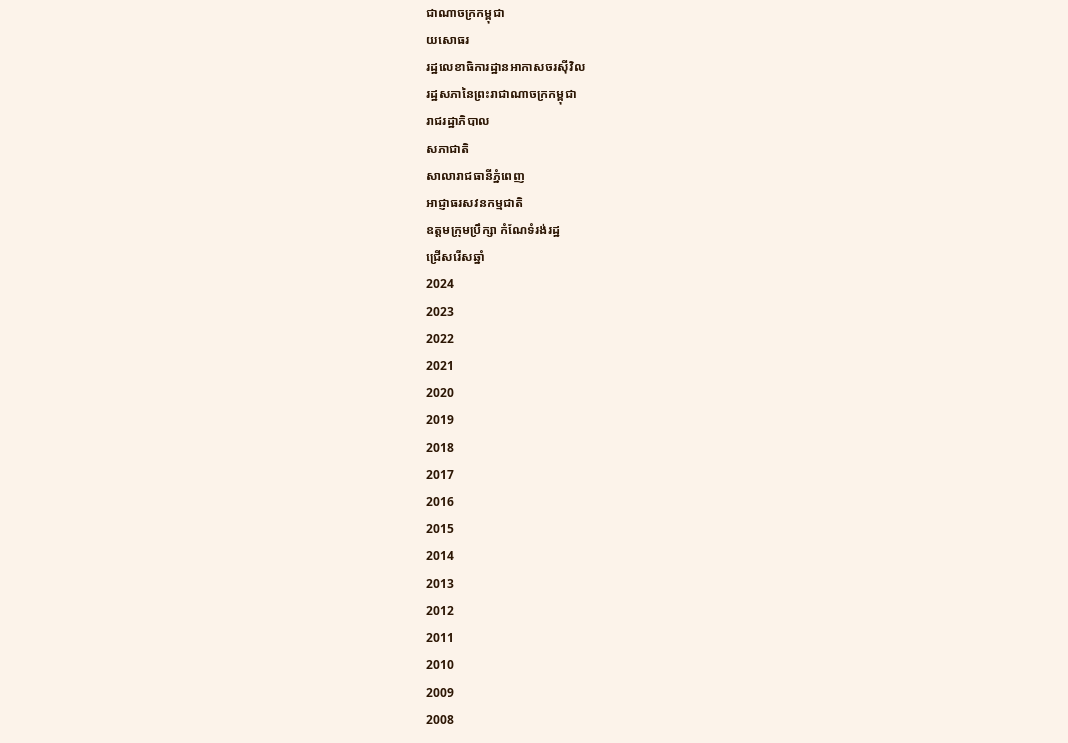ជាណាចក្រកម្ពុជា
យសោធរ
រដ្ឋលេខាធិការដ្ឋានអាកាសចរស៊ីវិល
រដ្ឋសភានៃព្រះរាជាណាចក្រកម្ពុជា
រាជរដ្ឋាភិបាល
សភាជាតិ
សាលារាជធានីភ្នំពេញ
អាជ្ញាធរសវនកម្មជាតិ
ឧត្តមក្រុមប្រឹក្សា កំណែទំរង់រដ្ឋ
ជ្រើសរើសឆ្នាំ
2024
2023
2022
2021
2020
2019
2018
2017
2016
2015
2014
2013
2012
2011
2010
2009
2008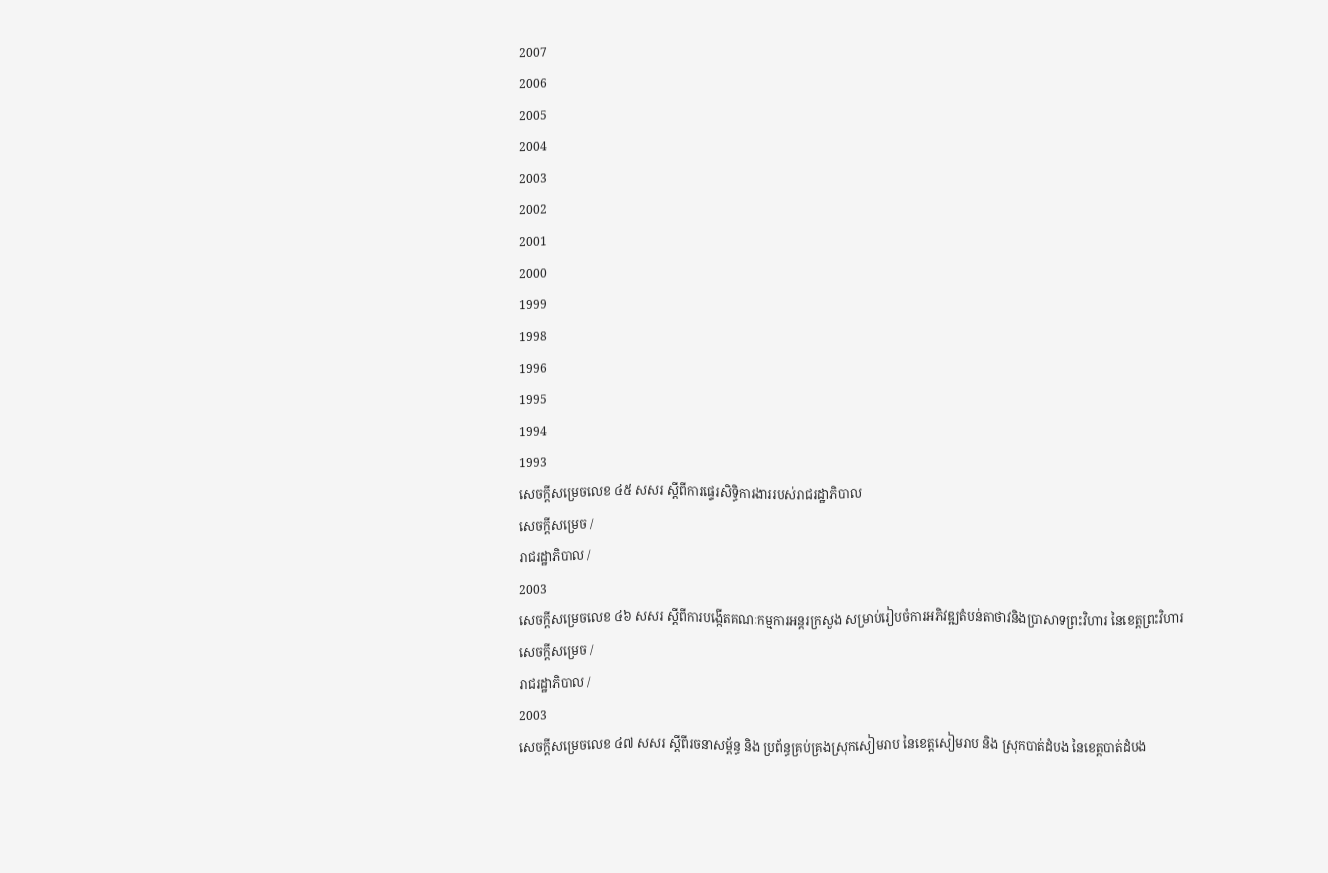2007
2006
2005
2004
2003
2002
2001
2000
1999
1998
1996
1995
1994
1993
សេចក្ដីសម្រេចលេខ ៤៥ សសរ ស្ដីពីការផ្ទេរសិទ្ធិការងាររបស់រាជរដ្ឋាភិបាល
សេចក្ដីសម្រេច /
រាជរដ្ឋាភិបាល /
2003
សេចក្ដីសម្រេចលេខ ៤៦ សសរ ស្ដីពីការបង្កើតគណៈកម្មការអន្ដរក្រសួង សម្រាប់រៀបចំការអភិវឌ្ឍតំបន់តាថាវនិងប្រាសាទព្រះវិហារ នៃខេត្តព្រះវិហារ
សេចក្ដីសម្រេច /
រាជរដ្ឋាភិបាល /
2003
សេចក្ដីសម្រេចលេខ ៤៧ សសរ ស្ដីពីរចនាសម្ព័ន្ធ និង ប្រព័ន្ធគ្រប់គ្រងស្រុកសៀមរាប នៃខេត្តសៀមរាប និង ស្រុកបាត់ដំបង នៃខេត្តបាត់ដំបង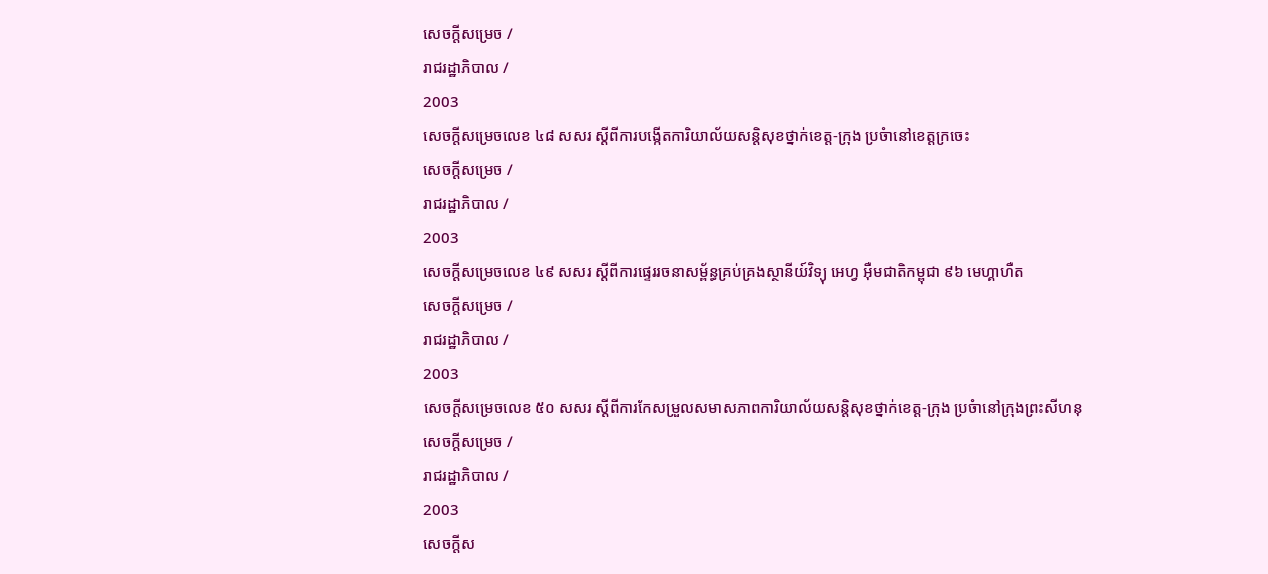សេចក្ដីសម្រេច /
រាជរដ្ឋាភិបាល /
2003
សេចក្ដីសម្រេចលេខ ៤៨ សសរ ស្ដីពីការបង្កើតការិយាល័យសន្ដិសុខថ្នាក់ខេត្ត-ក្រុង ប្រចំានៅខេត្តក្រចេះ
សេចក្ដីសម្រេច /
រាជរដ្ឋាភិបាល /
2003
សេចក្ដីសម្រេចលេខ ៤៩ សសរ ស្ដីពីការផ្ទេររចនាសម្ព័ន្ធគ្រប់គ្រងស្ថានីយ៍វិទ្យុ អេហ្វ អ៊ឺមជាតិកម្ពុជា ៩៦ មេហ្គាហឺត
សេចក្ដីសម្រេច /
រាជរដ្ឋាភិបាល /
2003
សេចក្ដីសម្រេចលេខ ៥០ សសរ ស្ដីពីការកែសម្រួលសមាសភាពការិយាល័យសន្ដិសុខថ្នាក់ខេត្ត-ក្រុង ប្រចំានៅក្រុងព្រះសីហនុ
សេចក្ដីសម្រេច /
រាជរដ្ឋាភិបាល /
2003
សេចក្ដីស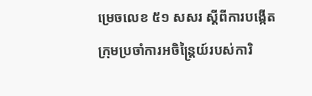ម្រេចលេខ ៥១ សសរ ស្ដីពីការបង្កើតក្រុមប្រចាំការអចិន្រ្ដៃយ៍របស់ការិ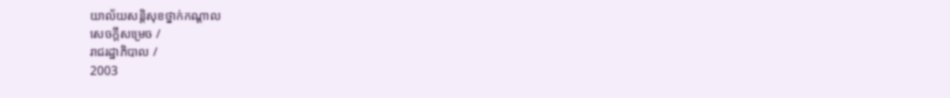យាល័យសន្ដិសុខថ្នាក់កណ្ដាល
សេចក្ដីសម្រេច /
រាជរដ្ឋាភិបាល /
2003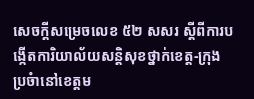សេចក្ដីសម្រេចលេខ ៥២ សសរ ស្ដីពីការបង្កើតការិយាល័យសន្ដិសុខថ្នាក់ខេត្ត-ក្រុង ប្រចំានៅខេត្តម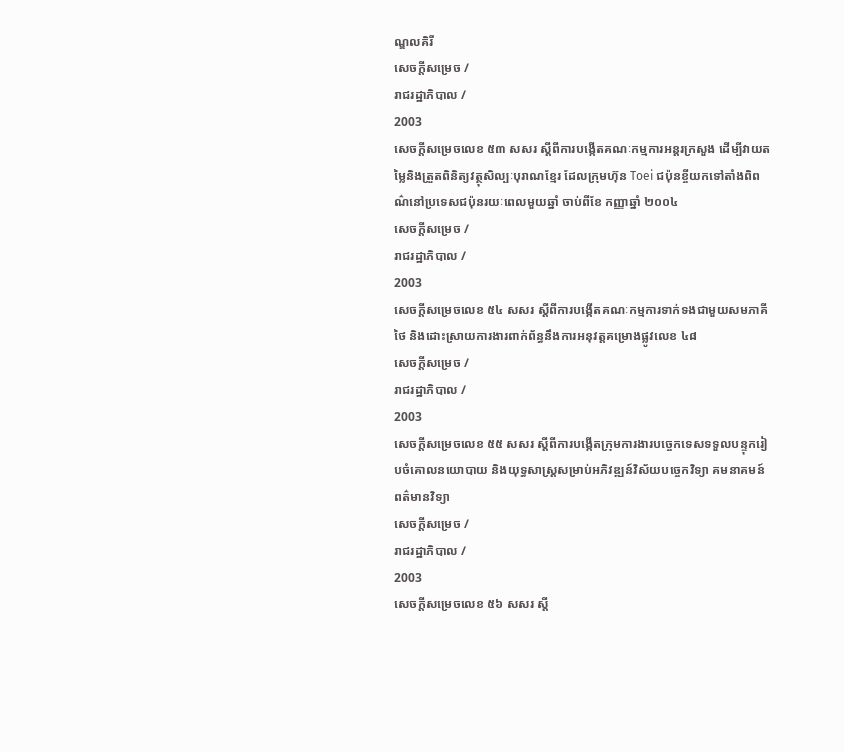ណ្ឌលគិរី
សេចក្ដីសម្រេច /
រាជរដ្ឋាភិបាល /
2003
សេចក្ដីសម្រេចលេខ ៥៣ សសរ ស្ដីពីការបង្កើតគណៈកម្មការអន្ដរក្រសួង ដើម្បីវាយតម្លៃនិងត្រួតពិនិត្យវត្ថុសិល្បៈបុរាណខ្មែរ ដែលក្រុមហ៊ុន Toei ជប៉ុនខ្ចីយកទៅតាំងពិពណ៌នៅប្រទេសជប៉ុនរយៈពេលមួយឆ្នាំ ចាប់ពីខែ កញ្ញាឆ្នាំ ២០០៤
សេចក្ដីសម្រេច /
រាជរដ្ឋាភិបាល /
2003
សេចក្ដីសម្រេចលេខ ៥៤ សសរ ស្ដីពីការបង្កើតគណៈកម្មការទាក់ទងជាមួយសមភាគីថៃ និងដោះស្រាយការងារពាក់ព័ន្ធនឹងការអនុវត្តគម្រោងផ្លូវលេខ ៤៨
សេចក្ដីសម្រេច /
រាជរដ្ឋាភិបាល /
2003
សេចក្ដីសម្រេចលេខ ៥៥ សសរ ស្ដីពីការបង្កើតក្រុមការងារបច្ចេកទេសទទួលបន្ទុករៀបចំគោលនយោបាយ និងយុទ្ធសាស្រ្ដសម្រាប់អភិវឌ្ឍន៍វិស័យបច្ចេកវិទ្យា គមនាគមន៍ ពត៌មានវិទ្យា
សេចក្ដីសម្រេច /
រាជរដ្ឋាភិបាល /
2003
សេចក្ដីសម្រេចលេខ ៥៦ សសរ ស្ដី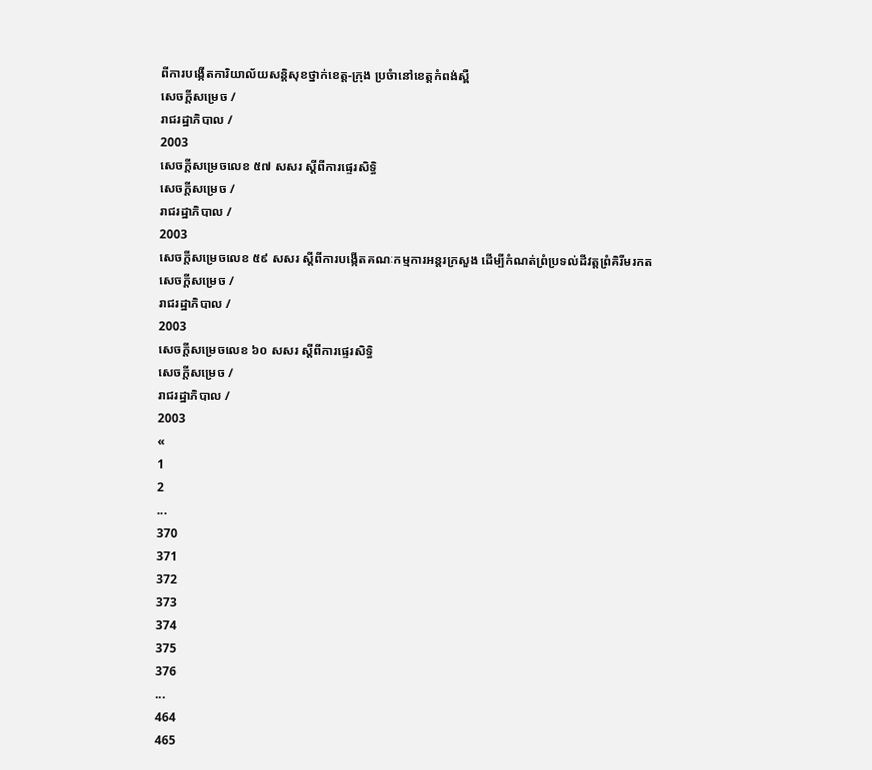ពីការបង្កើតការិយាល័យសន្ដិសុខថ្នាក់ខេត្ត-ក្រុង ប្រចំានៅខេត្តកំពង់ស្ពឺ
សេចក្ដីសម្រេច /
រាជរដ្ឋាភិបាល /
2003
សេចក្ដីសម្រេចលេខ ៥៧ សសរ ស្ដីពីការផ្ទេរសិទ្ធិ
សេចក្ដីសម្រេច /
រាជរដ្ឋាភិបាល /
2003
សេចក្ដីសម្រេចលេខ ៥៩ សសរ ស្ដីពីការបង្កើតគណៈកម្មការអន្ដរក្រសួង ដើម្បីកំណត់ព្រំប្រទល់ដីវត្តព្រំគិរីមរកត
សេចក្ដីសម្រេច /
រាជរដ្ឋាភិបាល /
2003
សេចក្ដីសម្រេចលេខ ៦០ សសរ ស្ដីពីការផ្ទេរសិទ្ធិ
សេចក្ដីសម្រេច /
រាជរដ្ឋាភិបាល /
2003
«
1
2
...
370
371
372
373
374
375
376
...
464
465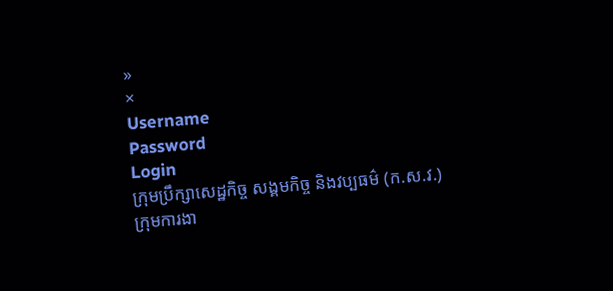»
×
Username
Password
Login
ក្រុមប្រឹក្សាសេដ្ឋកិច្ច សង្គមកិច្ច និងវប្បធម៌ (ក.ស.វ.)
ក្រុមការងា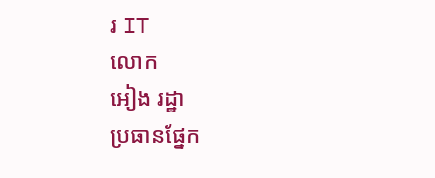រ IT
លោក
អៀង រដ្ឋា
ប្រធានផ្នែក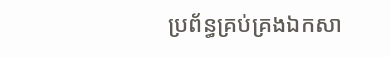ប្រព័ន្ធគ្រប់គ្រងឯកសា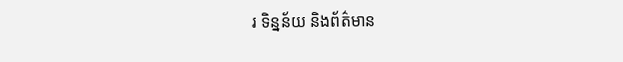រ ទិន្នន័យ និងព័ត៌មាន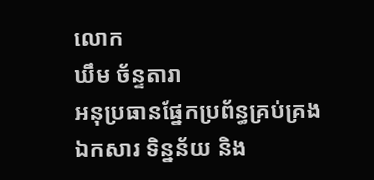លោក
ឃឹម ច័ន្ទតារា
អនុប្រធានផ្នែកប្រព័ន្ធគ្រប់គ្រងឯកសារ ទិន្នន័យ និង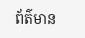ព័ត៌មាន